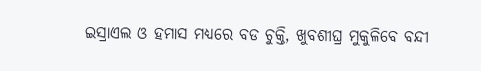ଇସ୍ରାଏଲ ଓ ହମାସ ମଧ୍ୟରେ ବଡ ଚୁକ୍ତି, ଖୁବଶୀଘ୍ର ମୁକୁଳିବେ ବନ୍ଦୀ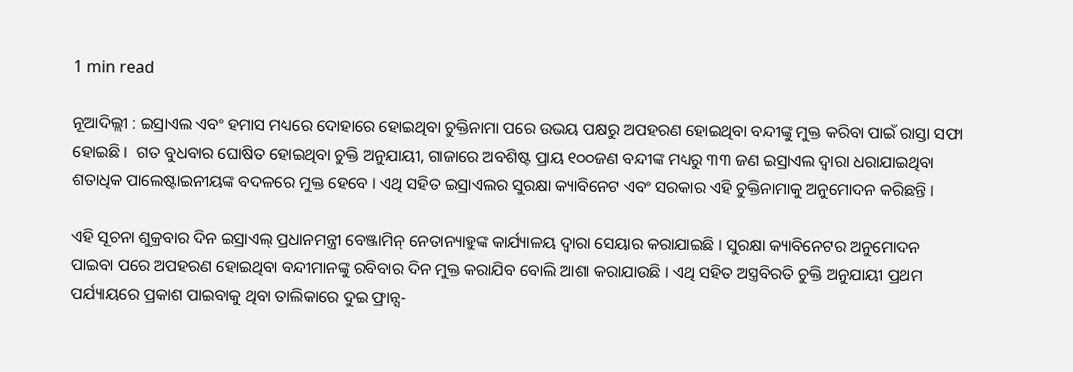1 min read

ନୂଆଦିଲ୍ଲୀ : ଇସ୍ରାଏଲ ଏବଂ ହମାସ ମଧ୍ୟରେ ଦୋହାରେ ହୋଇଥିବା ଚୁକ୍ତିନାମା ପରେ ଉଭୟ ପକ୍ଷରୁ ଅପହରଣ ହୋଇଥିବା ବନ୍ଦୀଙ୍କୁ ମୁକ୍ତ କରିବା ପାଇଁ ରାସ୍ତା ସଫା ହୋଇଛି ।  ଗତ ବୁଧବାର ଘୋଷିତ ହୋଇଥିବା ଚୁକ୍ତି ଅନୁଯାୟୀ, ଗାଜାରେ ଅବଶିଷ୍ଟ ପ୍ରାୟ ୧୦୦ଜଣ ବନ୍ଦୀଙ୍କ ମଧ୍ୟରୁ ୩୩ ଜଣ ଇସ୍ରାଏଲ ଦ୍ୱାରା ଧରାଯାଇଥିବା ଶତାଧିକ ପାଲେଷ୍ଟାଇନୀୟଙ୍କ ବଦଳରେ ମୁକ୍ତ ହେବେ । ଏଥି ସହିତ ଇସ୍ରାଏଲର ସୁରକ୍ଷା କ୍ୟାବିନେଟ ଏବଂ ସରକାର ଏହି ଚୁକ୍ତିନାମାକୁ ଅନୁମୋଦନ କରିଛନ୍ତି ।

ଏହି ସୂଚନା ଶୁକ୍ରବାର ଦିନ ଇସ୍ରାଏଲ୍ ପ୍ରଧାନମନ୍ତ୍ରୀ ବେଞ୍ଜାମିନ୍ ନେତାନ୍ୟାହୁଙ୍କ କାର୍ଯ୍ୟାଳୟ ଦ୍ୱାରା ସେୟାର କରାଯାଇଛି । ସୁରକ୍ଷା କ୍ୟାବିନେଟର ଅନୁମୋଦନ ପାଇବା ପରେ ଅପହରଣ ହୋଇଥିବା ବନ୍ଦୀମାନଙ୍କୁ ରବିବାର ଦିନ ମୁକ୍ତ କରାଯିବ ବୋଲି ଆଶା କରାଯାଉଛି । ଏଥି ସହିତ ଅସ୍ତ୍ରବିରତି ଚୁକ୍ତି ଅନୁଯାୟୀ ପ୍ରଥମ ପର୍ଯ୍ୟାୟରେ ପ୍ରକାଶ ପାଇବାକୁ ଥିବା ତାଲିକାରେ ଦୁଇ ଫ୍ରାନ୍ସ-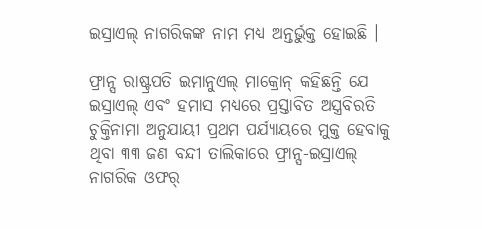ଇସ୍ରାଏଲ୍ ନାଗରିକଙ୍କ ନାମ ମଧ୍ୟ ଅନ୍ତର୍ଭୁକ୍ତ ହୋଇଛି ।

ଫ୍ରାନ୍ସ ରାଷ୍ଟ୍ରପତି ଇମାନୁଏଲ୍ ମାକ୍ରୋନ୍ କହିଛନ୍ତି ଯେ ଇସ୍ରାଏଲ୍ ଏବଂ ହମାସ ମଧ୍ୟରେ ପ୍ରସ୍ତାବିତ ଅସ୍ତ୍ରବିରତି ଚୁକ୍ତିନାମା ଅନୁଯାୟୀ ପ୍ରଥମ ପର୍ଯ୍ୟାୟରେ ମୁକ୍ତ ହେବାକୁ ଥିବା ୩୩ ଜଣ ବନ୍ଦୀ ତାଲିକାରେ ଫ୍ରାନ୍ସ-ଇସ୍ରାଏଲ୍ ନାଗରିକ ଓଫର୍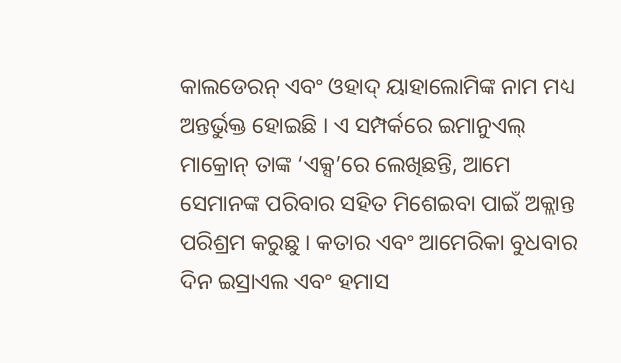କାଲଡେରନ୍ ଏବଂ ଓହାଦ୍ ୟାହାଲୋମିଙ୍କ ନାମ ମଧ୍ୟ ଅନ୍ତର୍ଭୁକ୍ତ ହୋଇଛି । ଏ ସମ୍ପର୍କରେ ଇମାନୁଏଲ୍ ମାକ୍ରୋନ୍ ତାଙ୍କ ‘ଏକ୍ସ’ରେ ଲେଖିଛନ୍ତି, ଆମେ ସେମାନଙ୍କ ପରିବାର ସହିତ ମିଶେଇବା ପାଇଁ ଅକ୍ଲାନ୍ତ ପରିଶ୍ରମ କରୁଛୁ । କତାର ଏବଂ ଆମେରିକା ବୁଧବାର ଦିନ ଇସ୍ରାଏଲ ଏବଂ ହମାସ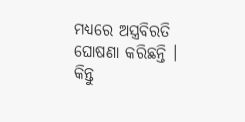ମଧ୍ୟରେ ଅସ୍ତ୍ରବିରତି ଘୋଷଣା କରିଛନ୍ତି । କିନ୍ତୁ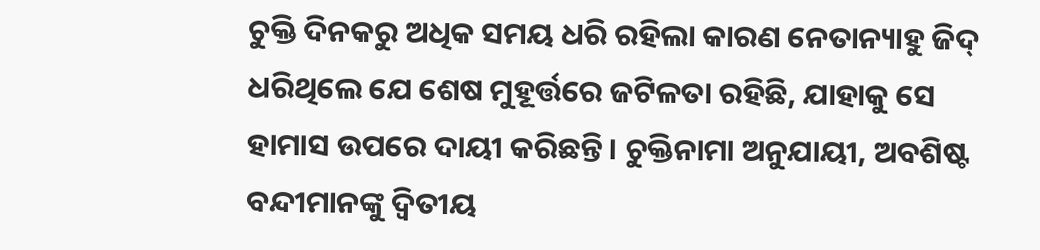ଚୁକ୍ତି ଦିନକରୁ ଅଧିକ ସମୟ ଧରି ରହିଲା କାରଣ ନେତାନ୍ୟାହୁ ଜିଦ୍ ଧରିଥିଲେ ଯେ ଶେଷ ମୁହୂର୍ତ୍ତରେ ଜଟିଳତା ରହିଛି, ଯାହାକୁ ସେ ହାମାସ ଉପରେ ଦାୟୀ କରିଛନ୍ତି। ଚୁକ୍ତିନାମା ଅନୁଯାୟୀ, ଅବଶିଷ୍ଟ ବନ୍ଦୀମାନଙ୍କୁ ଦ୍ୱିତୀୟ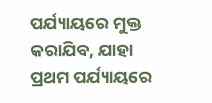ପର୍ଯ୍ୟାୟରେ ମୁକ୍ତ କରାଯିବ, ଯାହା ପ୍ରଥମ ପର୍ଯ୍ୟାୟରେ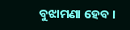ବୁଝାମଣା ହେବ ।